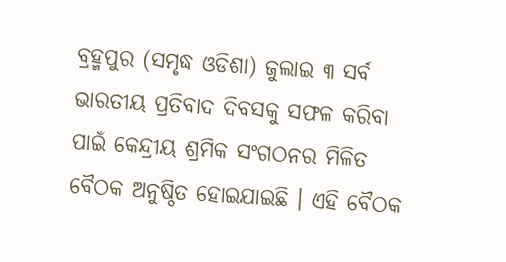ବ୍ରହ୍ମପୁର (ସମୃଦ୍ଧ ଓଡିଶା) ଜୁଲାଇ ୩ ସର୍ବ ଭାରତୀୟ ପ୍ରତିବାଦ ଦିବସକୁ ସଫଳ କରିବା ପାଇଁ କେନ୍ଦ୍ରୀୟ ଶ୍ରମିକ ସଂଗଠନର ମିଳିତ ବୈଠକ ଅନୁଷ୍ଠିତ ହୋଇଯାଇଛି । ଏହି ବୈଠକ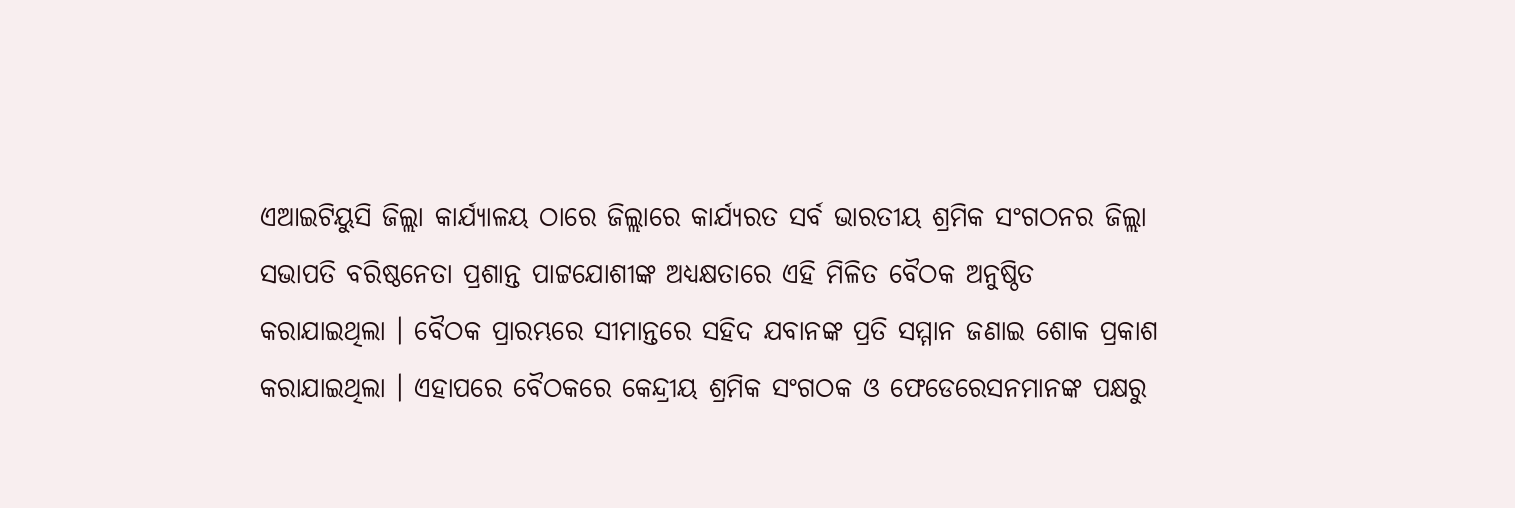ଏଆଇଟିୟୁସି ଜିଲ୍ଲା କାର୍ଯ୍ୟାଳୟ ଠାରେ ଜିଲ୍ଲାରେ କାର୍ଯ୍ୟରତ ସର୍ବ ଭାରତୀୟ ଶ୍ରମିକ ସଂଗଠନର ଜିଲ୍ଲା ସଭାପତି ବରିଷ୍ଠନେତା ପ୍ରଶାନ୍ତ ପାଟ୍ଟଯୋଶୀଙ୍କ ଅଧ୍ୟକ୍ଷତାରେ ଏହି ମିଳିତ ବୈଠକ ଅନୁଷ୍ଠିତ କରାଯାଇଥିଲା । ବୈଠକ ପ୍ରାରମ୍ଭରେ ସୀମାନ୍ତରେ ସହିଦ ଯବାନଙ୍କ ପ୍ରତି ସମ୍ମାନ ଜଣାଇ ଶୋକ ପ୍ରକାଶ କରାଯାଇଥିଲା । ଏହାପରେ ବୈଠକରେ କେନ୍ଦ୍ରୀୟ ଶ୍ରମିକ ସଂଗଠକ ଓ ଫେଡେରେସନମାନଙ୍କ ପକ୍ଷରୁ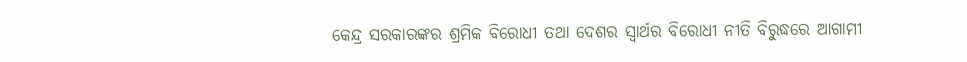କେନ୍ଦ୍ର ସରକାରଙ୍କର ଶ୍ରମିକ ବିରୋଧୀ ତଥା ଦେଶର ସ୍ୱାର୍ଥର ବିରୋଧୀ ନୀତି ବିରୁଦ୍ଧରେ ଆଗାମୀ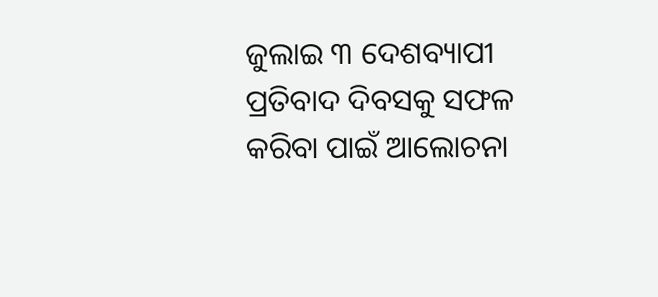ଜୁଲାଇ ୩ ଦେଶବ୍ୟାପୀ ପ୍ରତିବାଦ ଦିବସକୁ ସଫଳ କରିବା ପାଇଁ ଆଲୋଚନା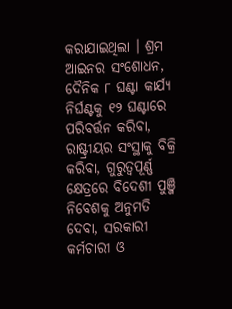କରାଯାଇଥିଲା । ଶ୍ରମ ଆଇନର ସଂଶୋଧନ, ଦୈନିକ ୮ ଘଣ୍ଟା କାର୍ଯ୍ୟ ନିର୍ଘଣ୍ଟକୁ ୧୨ ଘଣ୍ଟାରେ ପରିବର୍ତ୍ତନ କରିବା, ରାଷ୍ଟ୍ରୀୟର ସଂସ୍ଥାକୁ ବିକ୍ରି କରିବା, ଗୁରୁତ୍ୱପୂର୍ଣ୍ଣ କ୍ଷେତ୍ରରେ ବିଦେଶୀ ପୁଞ୍ଜି ନିବେଶକୁ ଅନୁମତି ଦେବା, ସରକାରୀ କର୍ମଚାରୀ ଓ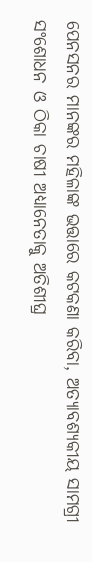ପେନସନର ମାନଙ୍କର ମହିଳାଙ୍କ ଭତ୍ତାରେ କଟକଣା କରିବା, ଅତ୍ୟାବଶ୍ୟକୀୟ ସାମଗ୍ରୀ ସଂଶୋଧନ ଓ ଠିକା ଚାଷୀ ଅଧ୍ୟାନେତାକୁ ଅତିଶୀଘ୍ର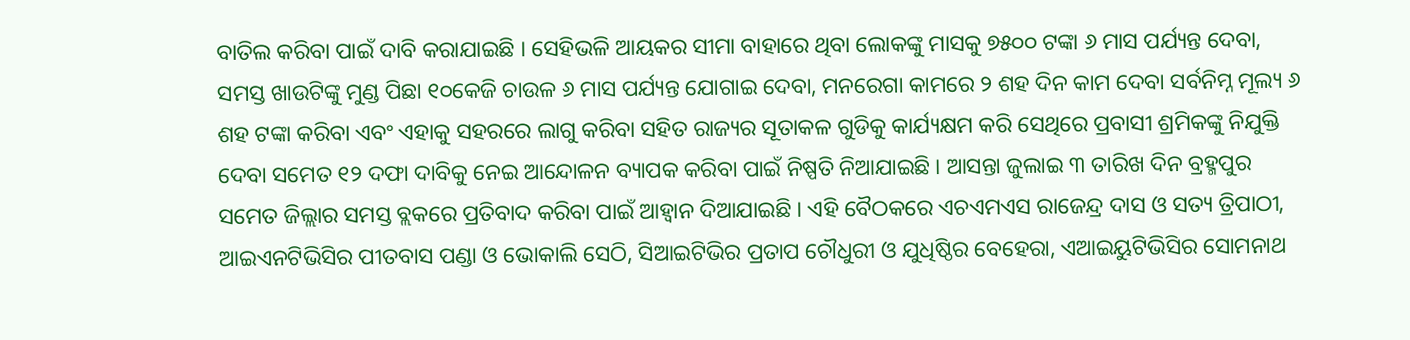ବାତିଲ କରିବା ପାଇଁ ଦାବି କରାଯାଇଛି । ସେହିଭଳି ଆୟକର ସୀମା ବାହାରେ ଥିବା ଲୋକଙ୍କୁ ମାସକୁ ୭୫୦୦ ଟଙ୍କା ୬ ମାସ ପର୍ଯ୍ୟନ୍ତ ଦେବା, ସମସ୍ତ ଖାଉଟିଙ୍କୁ ମୁଣ୍ଡ ପିଛା ୧୦କେଜି ଚାଉଳ ୬ ମାସ ପର୍ଯ୍ୟନ୍ତ ଯୋଗାଇ ଦେବା, ମନରେଗା କାମରେ ୨ ଶହ ଦିନ କାମ ଦେବା ସର୍ବନିମ୍ନ ମୂଲ୍ୟ ୬ ଶହ ଟଙ୍କା କରିବା ଏବଂ ଏହାକୁ ସହରରେ ଲାଗୁ କରିବା ସହିତ ରାଜ୍ୟର ସୂତାକଳ ଗୁଡିକୁ କାର୍ଯ୍ୟକ୍ଷମ କରି ସେଥିରେ ପ୍ରବାସୀ ଶ୍ରମିକଙ୍କୁ ନିଯୁକ୍ତି ଦେବା ସମେତ ୧୨ ଦଫା ଦାବିକୁ ନେଇ ଆନ୍ଦୋଳନ ବ୍ୟାପକ କରିବା ପାଇଁ ନିଷ୍ପତି ନିଆଯାଇଛି । ଆସନ୍ତା ଜୁଲାଇ ୩ ତାରିଖ ଦିନ ବ୍ରହ୍ମପୁର ସମେତ ଜିଲ୍ଲାର ସମସ୍ତ ବ୍ଲକରେ ପ୍ରତିବାଦ କରିବା ପାଇଁ ଆହ୍ୱାନ ଦିଆଯାଇଛି । ଏହି ବୈଠକରେ ଏଚଏମଏସ ରାଜେନ୍ଦ୍ର ଦାସ ଓ ସତ୍ୟ ତ୍ରିପାଠୀ, ଆଇଏନଟିଭିସିର ପୀତବାସ ପଣ୍ଡା ଓ ଭୋକାଲି ସେଠି, ସିଆଇଟିଭିର ପ୍ରତାପ ଚୌଧୁରୀ ଓ ଯୁଧିଷ୍ଠିର ବେହେରା, ଏଆଇୟୁଟିଭିସିର ସୋମନାଥ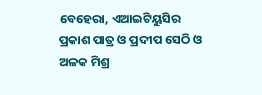ବେହେରା, ଏଆଇଟିୟୁସିର ପ୍ରକାଶ ପାତ୍ର ଓ ପ୍ରଦୀପ ସେଠି ଓ ଅଳକ ମିଶ୍ର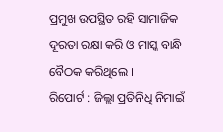ପ୍ରମୁଖ ଉପସ୍ଥିତ ରହି ସାମାଜିକ ଦୂରତା ରକ୍ଷା କରି ଓ ମାସ୍କ ବାନ୍ଧି ବୈଠକ କରିଥିଲେ ।
ରିପୋର୍ଟ : ଜିଲ୍ଲା ପ୍ରତିନିଧି ନିମାଇଁ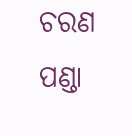ଚରଣ ପଣ୍ଡା